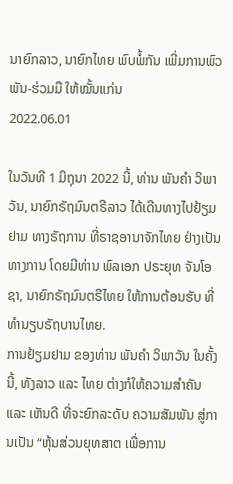ນາຍົກລາວ, ນາຍົກໄທຍ ພົບພໍ້ກັນ ເພີ່ມການພົວພັນ-ຮ່ວມມື ໃຫ້ໝັ້ນແກ່ນ
2022.06.01

ໃນວັນທີ 1 ມິຖຸນາ 2022 ນີ້, ທ່ານ ພັນຄຳ ວິພາວັນ, ນາຍົກຣັຖມົນຕຣີລາວ ໄດ້ເດີນທາງໄປຢ້ຽມຢາມ ທາງຣັຖການ ທີ່ຣາຊອານາຈັກໄທຍ ຢ່າງເປັນທາງການ ໂດຍມີທ່ານ ພົລເອກ ປຣະຍຸທ ຈັນໂອຊາ, ນາຍົກຣັຖມົນຕຣີໄທຍ ໃຫ້ການຕ້ອນຮັບ ທີ່ທຳນຽບຣັຖບານໄທຍ.
ການຢ້ຽມຢາມ ຂອງທ່ານ ພັນຄຳ ວິພາວັນ ໃນຄັ້ງນີ້, ທັງລາວ ແລະ ໄທຍ ຕ່າງກໍໃຫ້ຄວາມສຳຄັນ ແລະ ເຫັນດີ ທີ່ຈະຍົກລະດັບ ຄວາມສັມພັນ ສູ່ການເປັນ “ຫຸ້ນສ່ວນຍຸທສາຕ ເພື່ອການ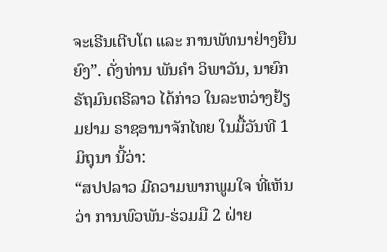ຈະເຣີນເຕີບໂຕ ແລະ ການພັທນາຢ່າງຍືນຍົງ”. ດັ່ງທ່ານ ພັນຄຳ ວິພາວັນ, ນາຍົກຣັຖມົນຕຣີລາວ ໄດ້ກ່າວ ໃນລະຫວ່າງຢ້ຽມຢາມ ຣາຊອານາຈັກໄທຍ ໃນມື້ວັນທີ 1 ມິຖຸນາ ນີ້ວ່າ:
“ສປປລາວ ມີຄວາມພາກພູມໃຈ ທີ່ເຫັນວ່າ ການພົວພັນ-ຮ່ວມມື 2 ຝ່າຍ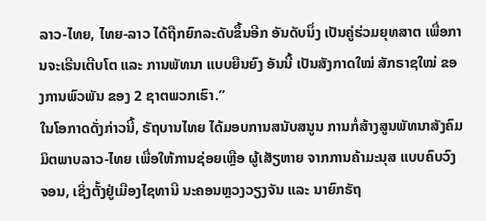ລາວ-ໄທຍ, ໄທຍ-ລາວ ໄດ້ຖືກຍົກລະດັບຂຶ້ນອີກ ອັນດັບນຶ່ງ ເປັນຄູ່ຮ່ວມຍຸທສາຕ ເພື່ອການຈະເຣີນເຕີບໂຕ ແລະ ການພັທນາ ແບບຍືນຍົງ ອັນນີ້ ເປັນສັງກາດໃໝ່ ສັກຣາຊໃໝ່ ຂອງການພົວພັນ ຂອງ 2 ຊາຕພວກເຮົາ.”
ໃນໂອກາດດັ່ງກ່າວນີ້, ຣັຖບານໄທຍ ໄດ້ມອບການສນັບສນູນ ການກໍ່ສ້າງສູນພັທນາສັງຄົມ ມິຕພາບລາວ-ໄທຍ ເພື່ອໃຫ້ການຊ່ອຍເຫຼືອ ຜູ້ເສັຽຫາຍ ຈາກການຄ້າມະນຸສ ແບບຄົບວົງຈອນ, ເຊິ່ງຕັ້ງຢູ່ເມືອງໄຊທານີ ນະຄອນຫຼວງວຽງຈັນ ແລະ ນາຍົກຣັຖ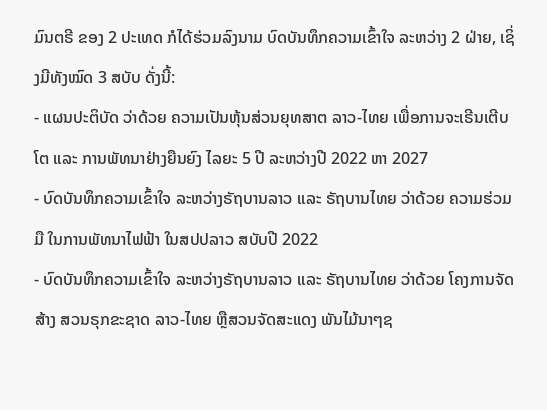ມົນຕຣີ ຂອງ 2 ປະເທດ ກໍໄດ້ຮ່ວມລົງນາມ ບົດບັນທຶກຄວາມເຂົ້າໃຈ ລະຫວ່າງ 2 ຝ່າຍ, ເຊິ່ງມີທັງໝົດ 3 ສບັບ ດັ່ງນີ້:
- ແຜນປະຕິບັດ ວ່າດ້ວຍ ຄວາມເປັນຫຸ້ນສ່ວນຍຸທສາຕ ລາວ-ໄທຍ ເພື່ອການຈະເຣີນເຕີບໂຕ ແລະ ການພັທນາຢ່າງຍືນຍົງ ໄລຍະ 5 ປີ ລະຫວ່າງປີ 2022 ຫາ 2027
- ບົດບັນທຶກຄວາມເຂົ້າໃຈ ລະຫວ່າງຣັຖບານລາວ ແລະ ຣັຖບານໄທຍ ວ່າດ້ວຍ ຄວາມຮ່ວມມື ໃນການພັທນາໄຟຟ້າ ໃນສປປລາວ ສບັບປີ 2022
- ບົດບັນທຶກຄວາມເຂົ້າໃຈ ລະຫວ່າງຣັຖບານລາວ ແລະ ຣັຖບານໄທຍ ວ່າດ້ວຍ ໂຄງການຈັດສ້າງ ສວນຣຸກຂະຊາດ ລາວ-ໄທຍ ຫຼືສວນຈັດສະແດງ ພັນໄມ້ນາໆຊ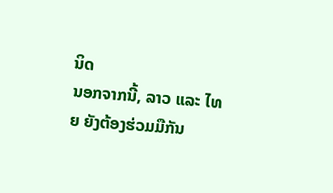ນິດ
ນອກຈາກນີ້, ລາວ ແລະ ໄທຍ ຍັງຕ້ອງຮ່ວມມືກັນ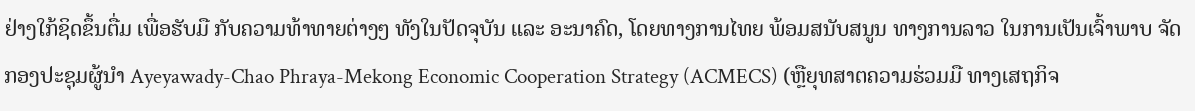ຢ່າງໃກ້ຊິດຂຶ້ນຕື່ມ ເພື່ອຮັບມື ກັບຄວາມທ້າທາຍຕ່າງໆ ທັງໃນປັດຈຸບັນ ແລະ ອະນາຄົດ, ໂດຍທາງການໄທຍ ພ້ອມສນັບສນູນ ທາງການລາວ ໃນການເປັນເຈົ້າພາບ ຈັດກອງປະຊຸມຜູ້ນຳ Ayeyawady-Chao Phraya-Mekong Economic Cooperation Strategy (ACMECS) (ຫຼືຍຸທສາຕຄວາມຮ່ວມມື ທາງເສຖກິຈ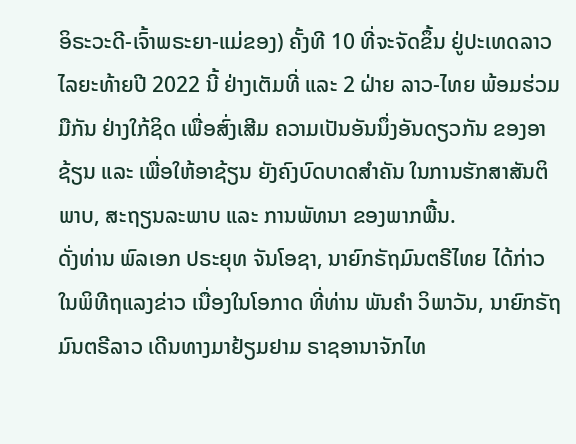ອິຣະວະດີ-ເຈົ້າພຣະຍາ-ແມ່ຂອງ) ຄັ້ງທີ 10 ທີ່ຈະຈັດຂຶ້ນ ຢູ່ປະເທດລາວ ໄລຍະທ້າຍປີ 2022 ນີ້ ຢ່າງເຕັມທີ່ ແລະ 2 ຝ່າຍ ລາວ-ໄທຍ ພ້ອມຮ່ວມມືກັນ ຢ່າງໃກ້ຊິດ ເພື່ອສົ່ງເສີມ ຄວາມເປັນອັນນຶ່ງອັນດຽວກັນ ຂອງອາຊ້ຽນ ແລະ ເພື່ອໃຫ້ອາຊ້ຽນ ຍັງຄົງບົດບາດສຳຄັນ ໃນການຮັກສາສັນຕິພາບ, ສະຖຽນລະພາບ ແລະ ການພັທນາ ຂອງພາກພື້ນ.
ດັ່ງທ່ານ ພົລເອກ ປຣະຍຸທ ຈັນໂອຊາ, ນາຍົກຣັຖມົນຕຣີໄທຍ ໄດ້ກ່າວໃນພິທີຖແລງຂ່າວ ເນື່ອງໃນໂອກາດ ທີ່ທ່ານ ພັນຄຳ ວິພາວັນ, ນາຍົກຣັຖມົນຕຣີລາວ ເດີນທາງມາຢ້ຽມຢາມ ຣາຊອານາຈັກໄທ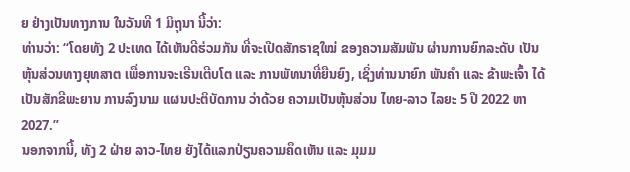ຍ ຢ່າງເປັນທາງການ ໃນວັນທີ 1 ມິຖຸນາ ນີ້ວ່າ:
ທ່ານວ່າ: “ໂດຍທັງ 2 ປະເທດ ໄດ້ເຫັນດີຮ່ວມກັນ ທີ່ຈະເປີດສັກຣາຊໃໝ່ ຂອງຄວາມສັມພັນ ຜ່ານການຍົກລະດັບ ເປັນຫຸ້ນສ່ວນທາງຍຸທສາຕ ເພື່ອການຈະເຣີນເຕີບໂຕ ແລະ ການພັທນາທີ່ຍືນຍົງ, ເຊິ່ງທ່ານນາຍົກ ພັນຄຳ ແລະ ຂ້າພະເຈົ້າ ໄດ້ເປັນສັກຂີພະຍານ ການລົງນາມ ແຜນປະຕິບັດການ ວ່າດ້ວຍ ຄວາມເປັນຫຸ້ນສ່ວນ ໄທຍ-ລາວ ໄລຍະ 5 ປີ 2022 ຫາ 2027.”
ນອກຈາກນີ້, ທັງ 2 ຝ່າຍ ລາວ-ໄທຍ ຍັງໄດ້ແລກປ່ຽນຄວາມຄຶດເຫັນ ແລະ ມຸມມ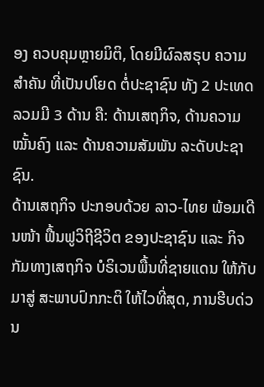ອງ ຄວບຄຸມຫຼາຍມິຕິ, ໂດຍມີຜົລສຣຸບ ຄວາມສຳຄັນ ທີ່ເປັນປໂຍດ ຕໍ່ປະຊາຊົນ ທັງ 2 ປະເທດ ລວມມີ 3 ດ້ານ ຄື: ດ້ານເສຖກິຈ, ດ້ານຄວາມໝັ້ນຄົງ ແລະ ດ້ານຄວາມສັມພັນ ລະດັບປະຊາຊົນ.
ດ້ານເສຖກິຈ ປະກອບດ້ວຍ ລາວ-ໄທຍ ພ້ອມເດີນໜ້າ ຟື້ນຟູວິຖີຊີວິຕ ຂອງປະຊາຊົນ ແລະ ກິຈກັມທາງເສຖກິຈ ບໍຣິເວນພື້ນທີ່ຊາຍແດນ ໃຫ້ກັບມາສູ່ ສະພາບປົກກະຕິ ໃຫ້ໄວທີ່ສຸດ, ການຮີບດ່ວນ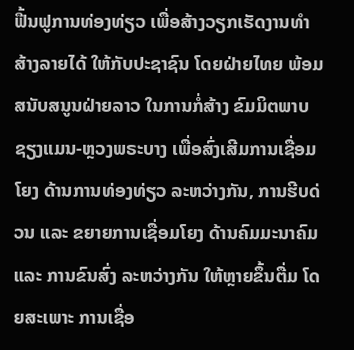ຟື້ນຟູການທ່ອງທ່ຽວ ເພື່ອສ້າງວຽກເຮັດງານທຳ ສ້າງລາຍໄດ້ ໃຫ້ກັບປະຊາຊົນ ໂດຍຝ່າຍໄທຍ ພ້ອມສນັບສນູນຝ່າຍລາວ ໃນການກໍ່ສ້າງ ຂົມມິຕພາບ ຊຽງແມນ-ຫຼວງພຣະບາງ ເພື່ອສົ່ງເສີມການເຊື່ອມໂຍງ ດ້ານການທ່ອງທ່ຽວ ລະຫວ່າງກັນ, ການຮີບດ່ວນ ແລະ ຂຍາຍການເຊື່ອມໂຍງ ດ້ານຄົມມະນາຄົມ ແລະ ການຂົນສົ່ງ ລະຫວ່າງກັນ ໃຫ້ຫຼາຍຂຶ້ນຕື່ມ ໂດຍສະເພາະ ການເຊື່ອ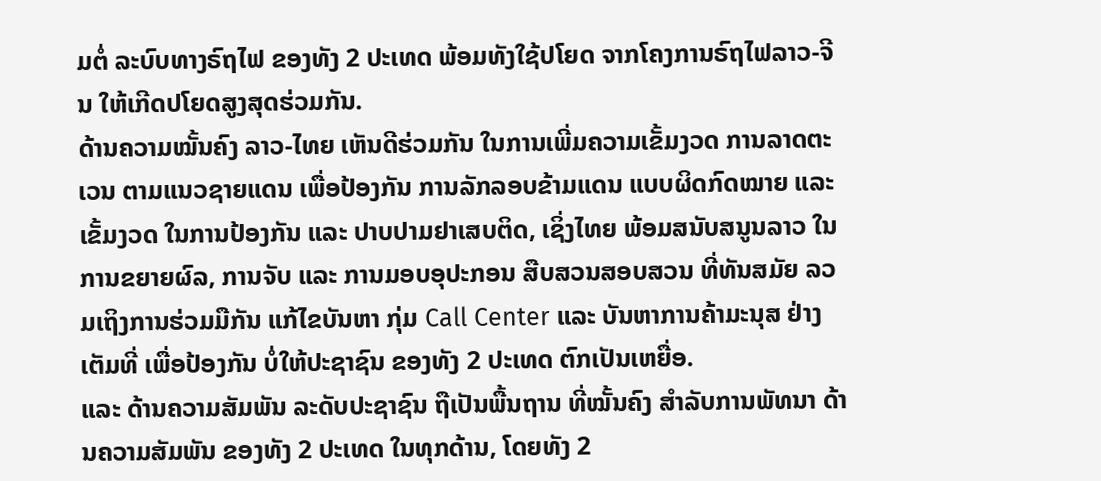ມຕໍ່ ລະບົບທາງຣົຖໄຟ ຂອງທັງ 2 ປະເທດ ພ້ອມທັງໃຊ້ປໂຍດ ຈາກໂຄງການຣົຖໄຟລາວ-ຈີນ ໃຫ້ເກີດປໂຍດສູງສຸດຮ່ວມກັນ.
ດ້ານຄວາມໝັ້ນຄົງ ລາວ-ໄທຍ ເຫັນດີຮ່ວມກັນ ໃນການເພີ່ມຄວາມເຂັ້ມງວດ ການລາດຕະເວນ ຕາມແນວຊາຍແດນ ເພື່ອປ້ອງກັນ ການລັກລອບຂ້າມແດນ ແບບຜິດກົດໝາຍ ແລະ ເຂັ້ມງວດ ໃນການປ້ອງກັນ ແລະ ປາບປາມຢາເສບຕິດ, ເຊິ່ງໄທຍ ພ້ອມສນັບສນູນລາວ ໃນການຂຍາຍຜົລ, ການຈັບ ແລະ ການມອບອຸປະກອນ ສືບສວນສອບສວນ ທີ່ທັນສມັຍ ລວມເຖິງການຮ່ວມມືກັນ ແກ້ໄຂບັນຫາ ກຸ່ມ Call Center ແລະ ບັນຫາການຄ້າມະນຸສ ຢ່າງເຕັມທີ່ ເພື່ອປ້ອງກັນ ບໍ່ໃຫ້ປະຊາຊົນ ຂອງທັງ 2 ປະເທດ ຕົກເປັນເຫຍື່ອ.
ແລະ ດ້ານຄວາມສັມພັນ ລະດັບປະຊາຊົນ ຖືເປັນພື້ນຖານ ທີ່ໝັ້ນຄົງ ສຳລັບການພັທນາ ດ້ານຄວາມສັມພັນ ຂອງທັງ 2 ປະເທດ ໃນທຸກດ້ານ, ໂດຍທັງ 2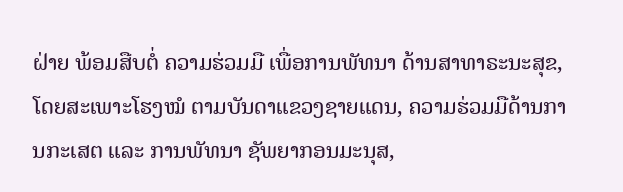ຝ່າຍ ພ້ອມສືບຕໍ່ ຄວາມຮ່ວມມື ເພື່ອການພັທນາ ດ້ານສາທາຣະນະສຸຂ, ໂດຍສະເພາະໂຮງໝໍ ຕາມບັນດາແຂວງຊາຍແດນ, ຄວາມຮ່ວມມືດ້ານການກະເສຕ ແລະ ການພັທນາ ຊັພຍາກອນມະນຸສ,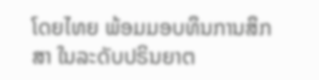ໂດຍໄທຍ ພ້ອມມອບທຶນການສຶກສາ ໃນລະດັບປຣິນຍາຕ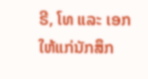ຣີ, ໂທ ແລະ ເອກ ໃຫ້ແກ່ນັກສຶກ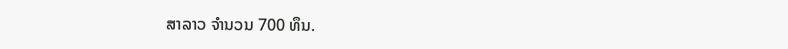ສາລາວ ຈຳນວນ 700 ທຶນ.